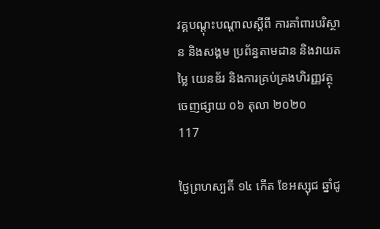វគ្គបណ្តុះបណ្តាលស្តីពី ការគាំពារបរិស្ថាន និងសង្គម ប្រព័ន្ធតាមដាន និងវាយតម្លៃ យេនឌ័រ និងការគ្រប់គ្រងហិរញ្ញវត្ថុ
ចេញផ្សាយ ០៦ តុលា ២០២០
117

ថ្ងៃព្រហស្បតិ៍ ១៤ កើត ខែអស្សុជ ឆ្នាំជូ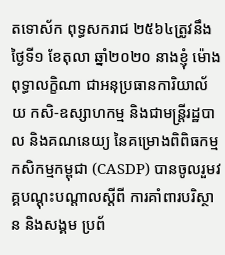តទោស័ក ពុទ្ធសករាជ ២៥៦៤ត្រូវនឹងថ្ងៃទី១ ខែតុលា ឆ្នាំ២០២០ នាងខ្ញុំ ម៉ោង ពុទ្ធាលក្ខិណា ជាអនុប្រធានការិយាល័យ កសិ-ឧស្សាហកម្ម និងជាមន្រ្តីរដ្ឋបាល និងគណនេយ្យ នៃគម្រោងពិពិធកម្មកសិកម្មកម្ពុជា (CASDP) បានចូលរួមវគ្គបណ្តុះបណ្តាលស្តីពី ការគាំពារបរិស្ថាន និងសង្គម ប្រព័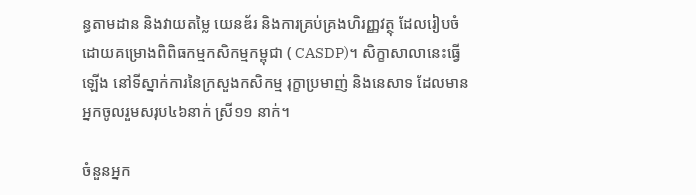ន្ធតាមដាន និងវាយតម្លៃ យេនឌ័រ និងការគ្រប់គ្រងហិរញ្ញវត្ថុ ដែលរៀបចំដោយគម្រោងពិពិធកម្មកសិកម្មកម្ពុជា ( CASDP)។ សិក្ខាសាលានេះធ្វើឡើង នៅទីស្នាក់ការនៃក្រសួងកសិកម្ម រុក្ខាប្រមាញ់ និងនេសាទ ដែលមានអ្នកចូលរួមសរុប៤៦នាក់ ស្រី១១ នាក់។

ចំនួនអ្នក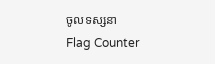ចូលទស្សនា
Flag Counter